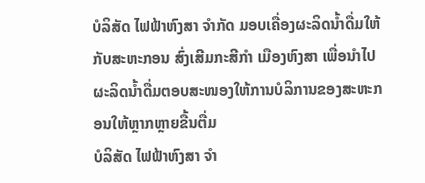ບໍລິສັດ ໄຟຟ້າຫົງສາ ຈໍາກັດ ມອບເຄື່ອງຜະລິດນໍ້າດື່ມໃຫ້ກັບສະຫະກອນ ສົ່ງເສີມກະສີກໍາ ເມືອງຫົງສາ ເພື່ອນໍາໄປຜະລິດນໍ້າດື່ມຕອບສະໜອງໃຫ້ການບໍລິການຂອງສະຫະກອນໃຫ້ຫຼາກຫຼາຍຂື້ນຕື່ມ
ບໍລິສັດ ໄຟຟ້າຫົງສາ ຈໍາ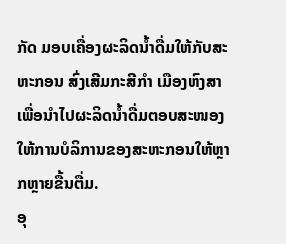ກັດ ມອບເຄື່ອງຜະລິດນໍ້າດື່ມໃຫ້ກັບສະຫະກອນ ສົ່ງເສີມກະສີກໍາ ເມືອງຫົງສາ ເພື່ອນໍາໄປຜະລິດນໍ້າດື່ມຕອບສະໜອງໃຫ້ການບໍລິການຂອງສະຫະກອນໃຫ້ຫຼາກຫຼາຍຂື້ນຕື່ມ.
ອຸ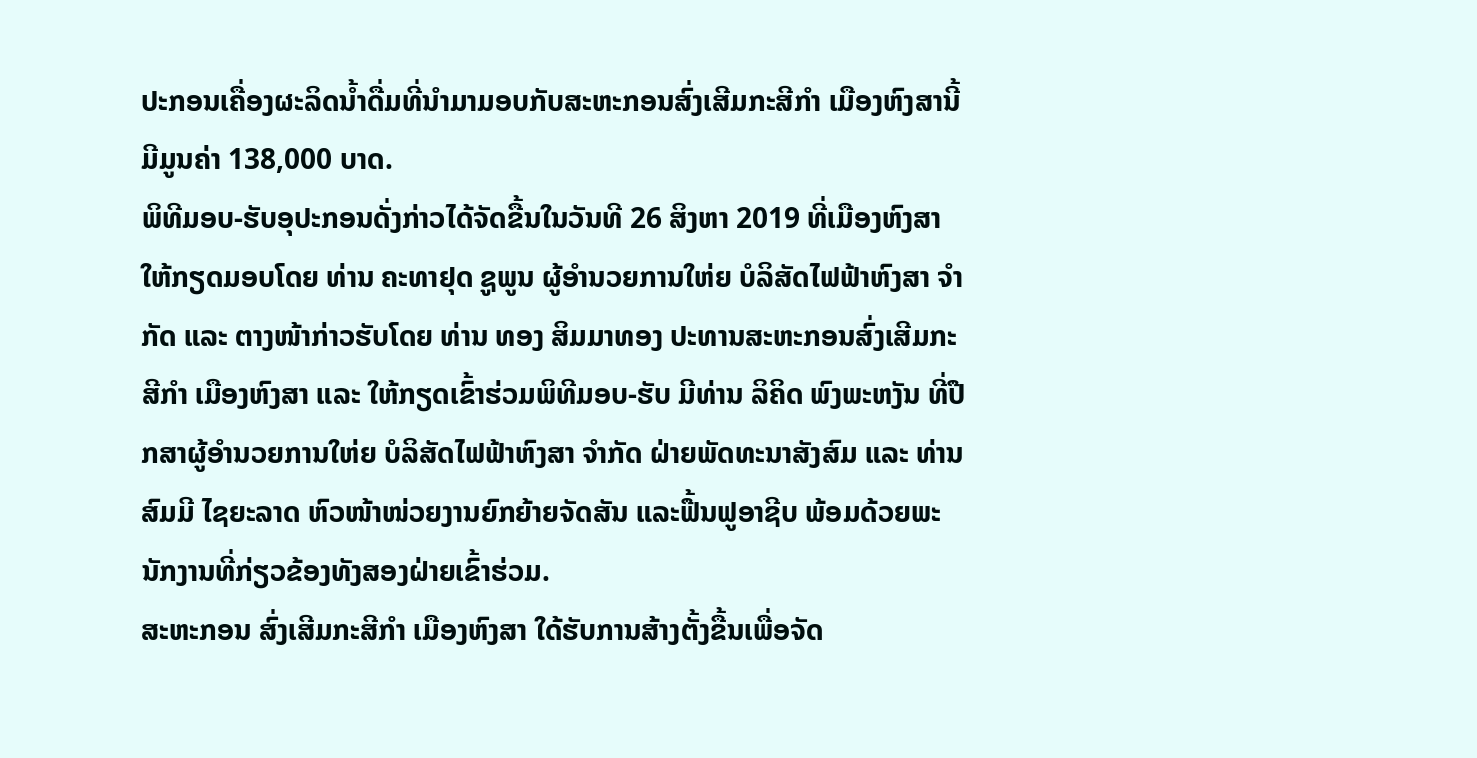ປະກອນເຄື່ອງຜະລິດນໍ້າດື່ມທີ່ນໍາມາມອບກັບສະຫະກອນສົ່ງເສີມກະສີກໍາ ເມືອງຫົງສານີ້ ມີມູນຄ່າ 138,000 ບາດ.
ພິທີມອບ-ຮັບອຸປະກອນດັ່ງກ່າວໄດ້ຈັດຂື້ນໃນວັນທີ 26 ສິງຫາ 2019 ທີ່ເມືອງຫົງສາ ໃຫ້ກຽດມອບໂດຍ ທ່ານ ຄະທາຢຸດ ຊູພູນ ຜູ້ອໍານວຍການໃຫ່ຍ ບໍລິສັດໄຟຟ້າຫົງສາ ຈໍາກັດ ແລະ ຕາງໜ້າກ່າວຮັບໂດຍ ທ່ານ ທອງ ສິມມາທອງ ປະທານສະຫະກອນສົ່ງເສີມກະສີກໍາ ເມືອງຫົງສາ ແລະ ໃຫ້ກຽດເຂົ້າຮ່ວມພິທີມອບ-ຮັບ ມີທ່ານ ລິຄິດ ພົງພະຫງັນ ທີ່ປືກສາຜູ້ອໍານວຍການໃຫ່ຍ ບໍລິສັດໄຟຟ້າຫົງສາ ຈໍາກັດ ຝ່າຍພັດທະນາສັງສົມ ແລະ ທ່ານ ສົມມີ ໄຊຍະລາດ ຫົວໜ້າໜ່ວຍງານຍົກຍ້າຍຈັດສັນ ແລະຟື້ນຟູອາຊີບ ພ້ອມດ້ວຍພະນັກງານທີ່ກ່ຽວຂ້ອງທັງສອງຝ່າຍເຂົ້າຮ່ວມ.
ສະຫະກອນ ສົ່ງເສີມກະສີກໍາ ເມືອງຫົງສາ ໃດ້ຮັບການສ້າງຕັ້ງຂື້ນເພື່ອຈັດ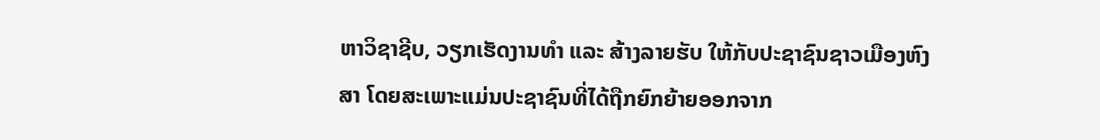ຫາວິຊາຊີບ, ວຽກເຮັດງານທໍາ ແລະ ສ້າງລາຍຮັບ ໃຫ້ກັບປະຊາຊົນຊາວເມືອງຫົງສາ ໂດຍສະເພາະແມ່ນປະຊາຊົນທີ່ໄດ້ຖືກຍົກຍ້າຍອອກຈາກ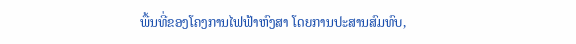ພື້ນທີ່ຂອງໂຄງການໄຟຟ້າຫົງສາ ໂດຍການປະສານສົມທົບ,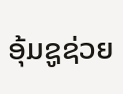ອຸ້ມຊູຊ່ວຍ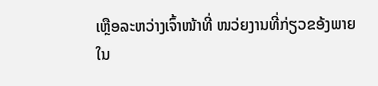ເຫຼືອລະຫວ່າງເຈົ້າໜ້າທີ່ ໜວ່ຍງານທີ່ກ່ຽວຂອ້ງພາຍໃນ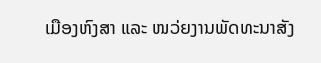ເມືອງຫົງສາ ແລະ ໜວ່ຍງານພັດທະນາສັງ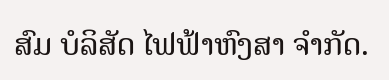ສົມ ບໍລິສັດ ໄຟຟ້າຫົງສາ ຈໍາກັດ.